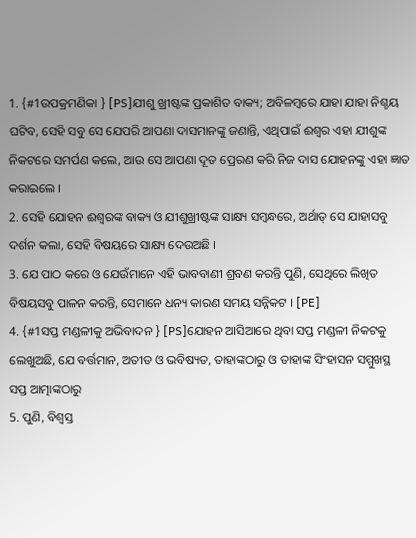1. {#1ଉପକ୍ରମଣିକା } [PS]ଯୀଶୁ ଖ୍ରୀଷ୍ଟଙ୍କ ପ୍ରକାଶିତ ବାକ୍ୟ; ଅବିଳମ୍ବରେ ଯାହା ଯାହା ନିଶ୍ଚୟ ଘଟିବ, ସେହି ସବୁ ସେ ଯେପରି ଆପଣା ଦାସମାନଙ୍କୁ ଜଣାନ୍ତି, ଏଥିପାଇଁ ଈଶ୍ୱର ଏହା ଯୀଶୁଙ୍କ ନିକଟରେ ସମର୍ପଣ କଲେ, ଆଉ ସେ ଆପଣା ଦୂତ ପ୍ରେରଣ କରି ନିଜ ଦାସ ଯୋହନଙ୍କୁ ଏହା ଜ୍ଞାତ କରାଇଲେ ।
2. ସେହି ଯୋହନ ଈଶ୍ୱରଙ୍କ ବାକ୍ୟ ଓ ଯୀଶୁଖ୍ରୀଷ୍ଟଙ୍କ ସାକ୍ଷ୍ୟ ସମ୍ବନ୍ଧରେ, ଅର୍ଥାତ୍ ସେ ଯାହାସବୁ ଦର୍ଶନ କଲା, ସେହି ବିଷୟରେ ସାକ୍ଷ୍ୟ ଦେଉଅଛି ।
3. ଯେ ପାଠ କରେ ଓ ଯେଉଁମାନେ ଏହି ଭାବବାଣୀ ଶ୍ରବଣ କରନ୍ତି ପୁଣି, ସେଥିରେ ଲିଖିତ ବିଷୟସବୁ ପାଳନ କରନ୍ତି, ସେମାନେ ଧନ୍ୟ କାରଣ ସମୟ ସନ୍ନିକଟ । [PE]
4. {#1ସପ୍ତ ମଣ୍ଡଳୀକୁ ଅଭିବାଦନ } [PS]ଯୋହନ ଆସିଆରେ ଥିବା ସପ୍ତ ମଣ୍ଡଳୀ ନିକଟକୁ ଲେଖୁଅଛି, ଯେ ବର୍ତ୍ତମାନ, ଅତୀତ ଓ ଭବିଷ୍ୟତ, ତାହାଙ୍କଠାରୁ ଓ ତାହାଙ୍କ ସିଂହାସନ ସମ୍ମୁଖସ୍ଥ ସପ୍ତ ଆତ୍ମାଙ୍କଠାରୁ
5. ପୁଣି, ବିଶ୍ୱସ୍ତ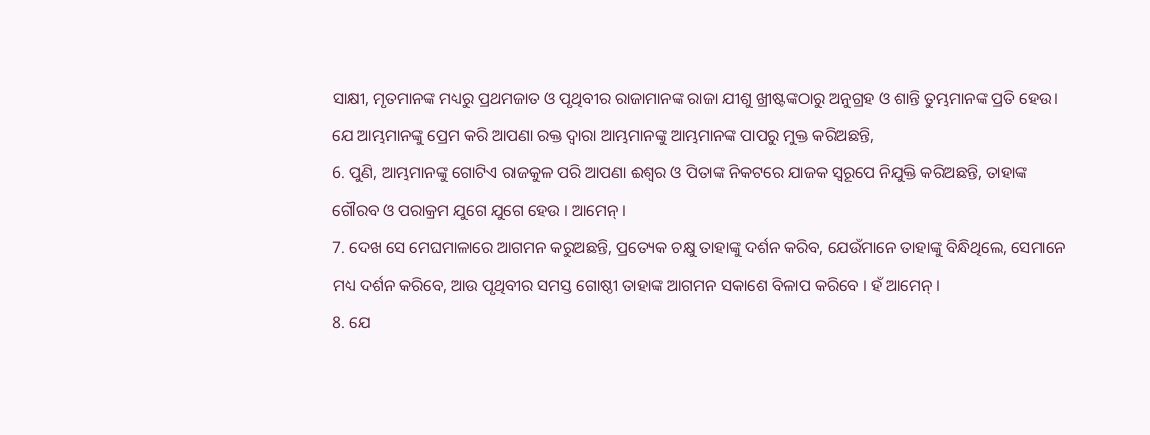ସାକ୍ଷୀ, ମୃତମାନଙ୍କ ମଧ୍ୟରୁ ପ୍ରଥମଜାତ ଓ ପୃଥିବୀର ରାଜାମାନଙ୍କ ରାଜା ଯୀଶୁ ଖ୍ରୀଷ୍ଟଙ୍କଠାରୁ ଅନୁଗ୍ରହ ଓ ଶାନ୍ତି ତୁମ୍ଭମାନଙ୍କ ପ୍ରତି ହେଉ। ଯେ ଆମ୍ଭମାନଙ୍କୁ ପ୍ରେମ କରି ଆପଣା ରକ୍ତ ଦ୍ୱାରା ଆମ୍ଭମାନଙ୍କୁ ଆମ୍ଭମାନଙ୍କ ପାପରୁ ମୁକ୍ତ କରିଅଛନ୍ତି,
6. ପୁଣି, ଆମ୍ଭମାନଙ୍କୁ ଗୋଟିଏ ରାଜକୁଳ ପରି ଆପଣା ଈଶ୍ୱର ଓ ପିତାଙ୍କ ନିକଟରେ ଯାଜକ ସ୍ୱରୂପେ ନିଯୁକ୍ତି କରିଅଛନ୍ତି, ତାହାଙ୍କ ଗୌରବ ଓ ପରାକ୍ରମ ଯୁଗେ ଯୁଗେ ହେଉ । ଆମେନ୍ ।
7. ଦେଖ ସେ ମେଘମାଳାରେ ଆଗମନ କରୁଅଛନ୍ତି, ପ୍ରତ୍ୟେକ ଚକ୍ଷୁ ତାହାଙ୍କୁ ଦର୍ଶନ କରିବ, ଯେଉଁମାନେ ତାହାଙ୍କୁ ବିନ୍ଧିଥିଲେ, ସେମାନେ ମଧ୍ୟ ଦର୍ଶନ କରିବେ, ଆଉ ପୃଥିବୀର ସମସ୍ତ ଗୋଷ୍ଠୀ ତାହାଙ୍କ ଆଗମନ ସକାଶେ ବିଳାପ କରିବେ । ହଁ ଆମେନ୍ ।
8. ଯେ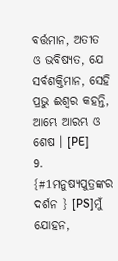ବର୍ତ୍ତମାନ, ଅତୀତ ଓ ଭବିଷ୍ୟତ, ଯେ ସର୍ବଶକ୍ତିମାନ, ସେହି ପ୍ରଭୁ ଈଶ୍ୱର କହନ୍ତି, ଆମ୍ଭେ ଆରମ୍ଭ ଓ ଶେଷ । [PE]
9. {#1ମନୁଷ୍ୟପୁତ୍ରଙ୍କର ଦର୍ଶନ } [PS]ମୁଁ ଯୋହନ,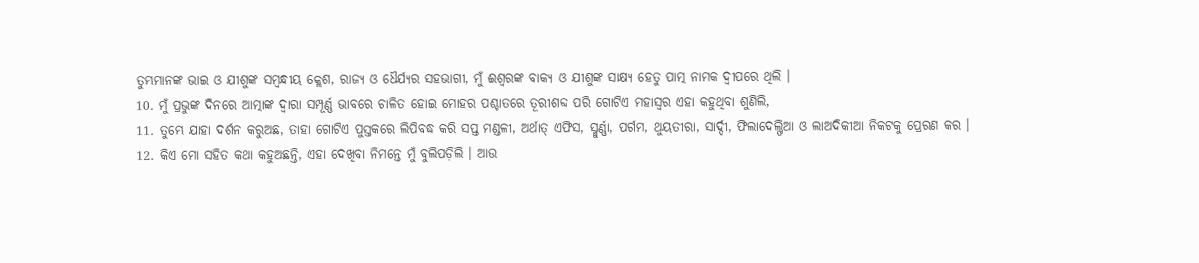ତୁମ୍ଭମାନଙ୍କ ଭାଇ ଓ ଯୀଶୁଙ୍କ ସମ୍ବନ୍ଧୀୟ କ୍ଲେଶ, ରାଜ୍ୟ ଓ ଧୈର୍ଯ୍ୟର ସହଭାଗୀ, ମୁଁ ଈଶ୍ୱରଙ୍କ ବାକ୍ୟ ଓ ଯୀଶୁଙ୍କ ସାକ୍ଷ୍ୟ ହେତୁ ପାତ୍ମ ନାମକ ଦ୍ଵୀପରେ ଥିଲି ।
10. ମୁଁ ପ୍ରଭୁଙ୍କ ଦିନରେ ଆତ୍ମାଙ୍କ ଦ୍ୱାରା ସମ୍ପୂର୍ଣ୍ଣ ଭାବରେ ଚାଳିତ ହୋଇ ମୋହର ପଶ୍ଚାତରେ ତୂରୀଶବ୍ଦ ପରି ଗୋଟିଏ ମହାସ୍ୱର ଏହା କହୁଥିବା ଶୁଣିଲି,
11. ତୁମ୍ଭେ ଯାହା ଦର୍ଶନ କରୁଅଛ, ତାହା ଗୋଟିଏ ପୁସ୍ତକରେ ଲିପିବଦ୍ଧ କରି ସପ୍ତ ମଣ୍ଡଳୀ, ଅର୍ଥାତ୍ ଏଫିସ, ସ୍ମୁର୍ଣ୍ଣା, ପର୍ଗମ, ଥୁୟତୀରା, ସାର୍ଦ୍ଦୀ, ଫିଲାଦେଲ୍ଫିଆ ଓ ଲାଅଦିକୀଆ ନିକଟକୁ ପ୍ରେରଣ କର ।
12. କିଏ ମୋ ସହିତ କଥା କହୁଅଛନ୍ତି, ଏହା ଦେଖିବା ନିମନ୍ତେ ମୁଁ ବୁଲିପଡ଼ିଲି । ଆଉ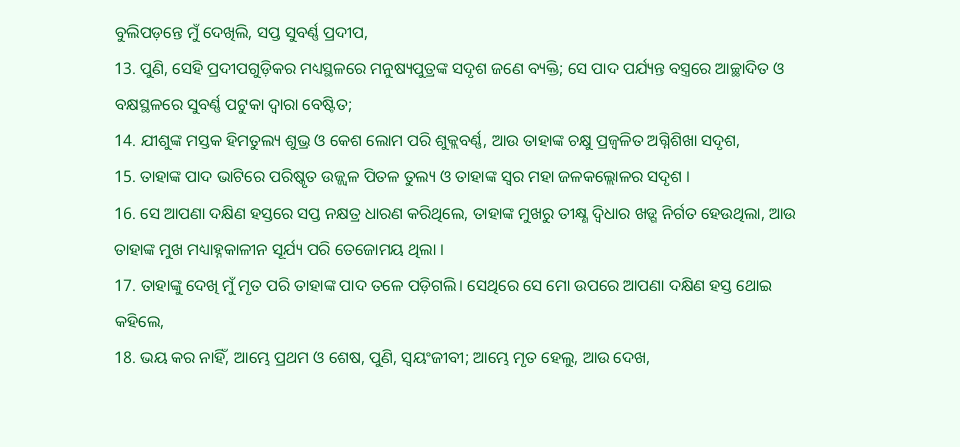ବୁଲିପଡ଼ନ୍ତେ ମୁଁ ଦେଖିଲି, ସପ୍ତ ସୁବର୍ଣ୍ଣ ପ୍ରଦୀପ,
13. ପୁଣି, ସେହି ପ୍ରଦୀପଗୁଡ଼ିକର ମଧ୍ୟସ୍ଥଳରେ ମନୁଷ୍ୟପୁତ୍ରଙ୍କ ସଦୃଶ ଜଣେ ବ୍ୟକ୍ତି; ସେ ପାଦ ପର୍ଯ୍ୟନ୍ତ ବସ୍ତ୍ରରେ ଆଚ୍ଛାଦିତ ଓ ବକ୍ଷସ୍ଥଳରେ ସୁବର୍ଣ୍ଣ ପଟୁକା ଦ୍ୱାରା ବେଷ୍ଟିତ;
14. ଯୀଶୁଙ୍କ ମସ୍ତକ ହିମତୁଲ୍ୟ ଶୁଭ୍ର ଓ କେଶ ଲୋମ ପରି ଶୁକ୍ଲବର୍ଣ୍ଣ, ଆଉ ତାହାଙ୍କ ଚକ୍ଷୁ ପ୍ରଜ୍ୱଳିତ ଅଗ୍ନିଶିଖା ସଦୃଶ,
15. ତାହାଙ୍କ ପାଦ ଭାଟିରେ ପରିଷ୍କୃତ ଉଜ୍ଜ୍ୱଳ ପିତଳ ତୁଲ୍ୟ ଓ ତାହାଙ୍କ ସ୍ୱର ମହା ଜଳକଲ୍ଲୋଳର ସଦୃଶ ।
16. ସେ ଆପଣା ଦକ୍ଷିଣ ହସ୍ତରେ ସପ୍ତ ନକ୍ଷତ୍ର ଧାରଣ କରିଥିଲେ, ତାହାଙ୍କ ମୁଖରୁ ତୀକ୍ଷ୍ଣ ଦ୍ୱିଧାର ଖଡ଼୍ଗ ନିର୍ଗତ ହେଉଥିଲା, ଆଉ ତାହାଙ୍କ ମୁଖ ମଧ୍ୟାହ୍ନକାଳୀନ ସୂର୍ଯ୍ୟ ପରି ତେଜୋମୟ ଥିଲା ।
17. ତାହାଙ୍କୁ ଦେଖି ମୁଁ ମୃତ ପରି ତାହାଙ୍କ ପାଦ ତଳେ ପଡ଼ିଗଲି। ସେଥିରେ ସେ ମୋ ଉପରେ ଆପଣା ଦକ୍ଷିଣ ହସ୍ତ ଥୋଇ କହିଲେ,
18. ଭୟ କର ନାହିଁ, ଆମ୍ଭେ ପ୍ରଥମ ଓ ଶେଷ, ପୁଣି, ସ୍ୱୟଂଜୀବୀ; ଆମ୍ଭେ ମୃତ ହେଲୁ, ଆଉ ଦେଖ,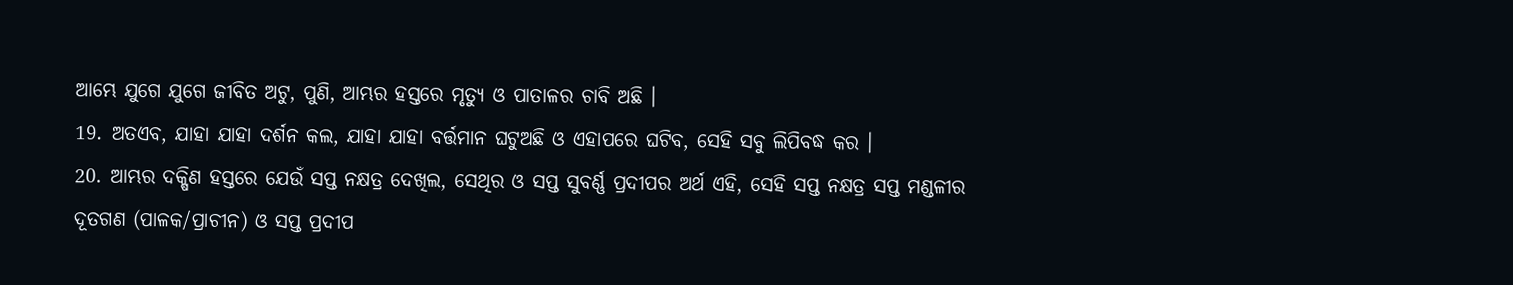ଆମ୍ଭେ ଯୁଗେ ଯୁଗେ ଜୀବିତ ଅଟୁ, ପୁଣି, ଆମ୍ଭର ହସ୍ତରେ ମୃତ୍ୟୁ ଓ ପାତାଳର ଚାବି ଅଛି ।
19. ଅତଏବ, ଯାହା ଯାହା ଦର୍ଶନ କଲ, ଯାହା ଯାହା ବର୍ତ୍ତମାନ ଘଟୁଅଛି ଓ ଏହାପରେ ଘଟିବ, ସେହି ସବୁ ଲିପିବଦ୍ଧ କର ।
20. ଆମ୍ଭର ଦକ୍ଷିଣ ହସ୍ତରେ ଯେଉଁ ସପ୍ତ ନକ୍ଷତ୍ର ଦେଖିଲ, ସେଥିର ଓ ସପ୍ତ ସୁବର୍ଣ୍ଣ ପ୍ରଦୀପର ଅର୍ଥ ଏହି, ସେହି ସପ୍ତ ନକ୍ଷତ୍ର ସପ୍ତ ମଣ୍ଡଳୀର ଦୂତଗଣ (ପାଳକ/ପ୍ରାଚୀନ) ଓ ସପ୍ତ ପ୍ରଦୀପ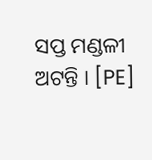ସପ୍ତ ମଣ୍ଡଳୀ ଅଟନ୍ତି । [PE]